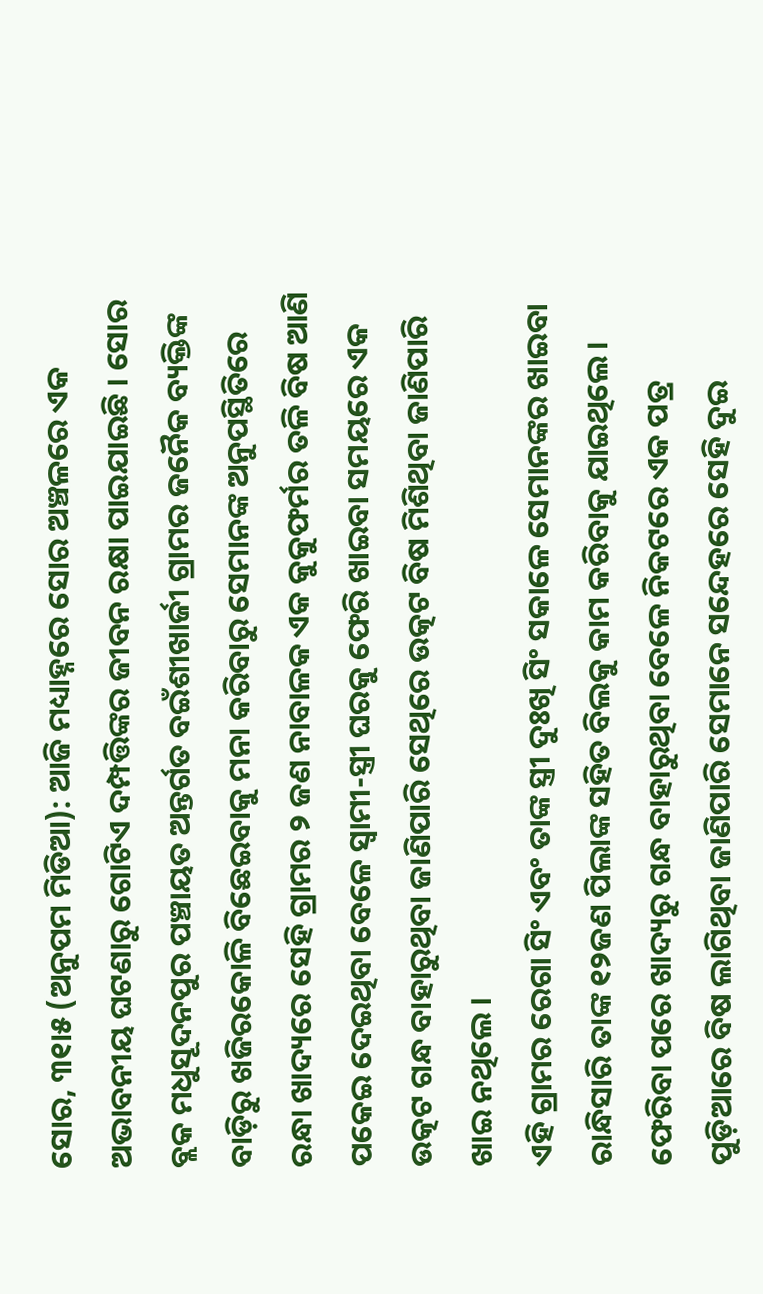ସୋର, ୩୧ା୫ (ଅନୁପମ ମିଡିଆ): ଆଜି ମଧ୍ୟାହ୍ନରେ ସୋର ଅଞ୍ଚଳରେ ଏକ ଅଭାବନୀୟ ଘଟଣାରୁ ଗୋଟିଏ ଦମ୍ପତ୍ତିଙ୍କର ଜୀବନ ରକ୍ଷା ପାଇଯାଇଛି । ସୋର ବ୍ଲକ ମଧୁସୂଦନପୁର ପଞ୍ଚାୟତ ଅନ୍ତର୍ଗତ ବଇଁଶୀଖାର୍ଜୀ ଗ୍ରାମର ଜନୈକ ବ୍ୟକ୍ତିଙ୍କ ବାଡ଼ିରୁ ଖଜିରକୋଳି ବିଛେଇବାକୁ ମନା କରିବାରୁ ସେମାନଙ୍କ ଅନୁପସ୍ଥିତିରେ ରନ୍ଧା ଖାଦ୍ୟରେ ସେହି ଗ୍ରାମର ୨ ଜଣ ନାବାଳକ ଏକ କୁକୁଫର୍ମର ତଳି ବିଷ ଆଣି ପକେଇ ଦେଇଥିବା ବେଳେ ସ୍ୱାମୀ-ସ୍ତ୍ରୀ ଘରକୁ ଫେରି ଖାଇବା ସମୟରେ ଏକ ଉତ୍କଟ ଗନ୍ଧ ବାହାରୁଥିବା ଜାଣିପାରି ସେଥିରେ ଉତ୍କଟ ବିଷ ମିଶିଥିବା ଜାଣିପାରି ଖାଇ ନଥିଲେ ।
ଏହି ଗ୍ରାମର ରେଗା ସିଂ ଏବଂ ତାଙ୍କ ସ୍ତ୍ରୀ ଦୁଃଖି ସିଂ ସକାଳେ ସେମାନଙ୍କର ଖାଇବା ରାନ୍ଧିସାରି ତାଙ୍କ ୧୨ଜଣ ପିଲାଙ୍କ ସହିତ ବିଲକୁ କାମ କରିବାକୁ ଯାଇଥିଲେ । ଫେରିବା ପରେ ଖାଦ୍ୟରୁ ଗନ୍ଧ ବାହାରୁଥିବା ବେଳେ ନିକଟରେ ଏକ ପତ୍ର ପୁଡ଼ିଆରେ ବିଷ ଲାଗିଥିବା ଜାଣିପାରି ସେମାନେ ସନ୍ଦେହରେ ସେହି ଦୁଇ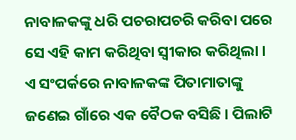ନାବାଳକଙ୍କୁ ଧରି ପଚରାପଚରି କରିବା ପରେ ସେ ଏହି କାମ କରିଥିବା ସ୍ୱୀକାର କରିଥିଲା । ଏ ସଂପର୍କରେ ନାବାଳକଙ୍କ ପିତାମାତାଙ୍କୁ ଜଣେଇ ଗାଁରେ ଏକ ବୈଠକ ବସିଛି । ପିଲାଟି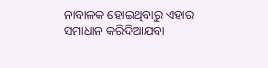ନାବାଳକ ହୋଇଥିବାରୁ ଏହାର ସମାଧାନ କରିଦିଆଯବା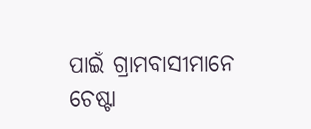ପାଇଁ ଗ୍ରାମବାସୀମାନେ ଚେଷ୍ଟା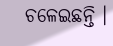ଚଳେଇଛନ୍ତି ।